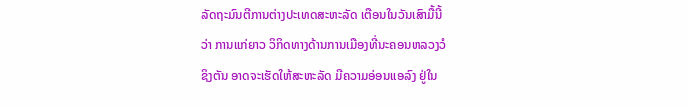ລັດຖະມົນຕີການຕ່າງປະເທດສະຫະລັດ ເຕືອນໃນວັນເສົາມື້ນີ້
ວ່າ ການແກ່ຍາວ ວິກິດທາງດ້ານການເມືອງທີ່ນະຄອນຫລວງວໍ
ຊິງຕັນ ອາດຈະເຮັດໃຫ້ສະຫະລັດ ມີຄວາມອ່ອນແອລົງ ຢູ່ໃນ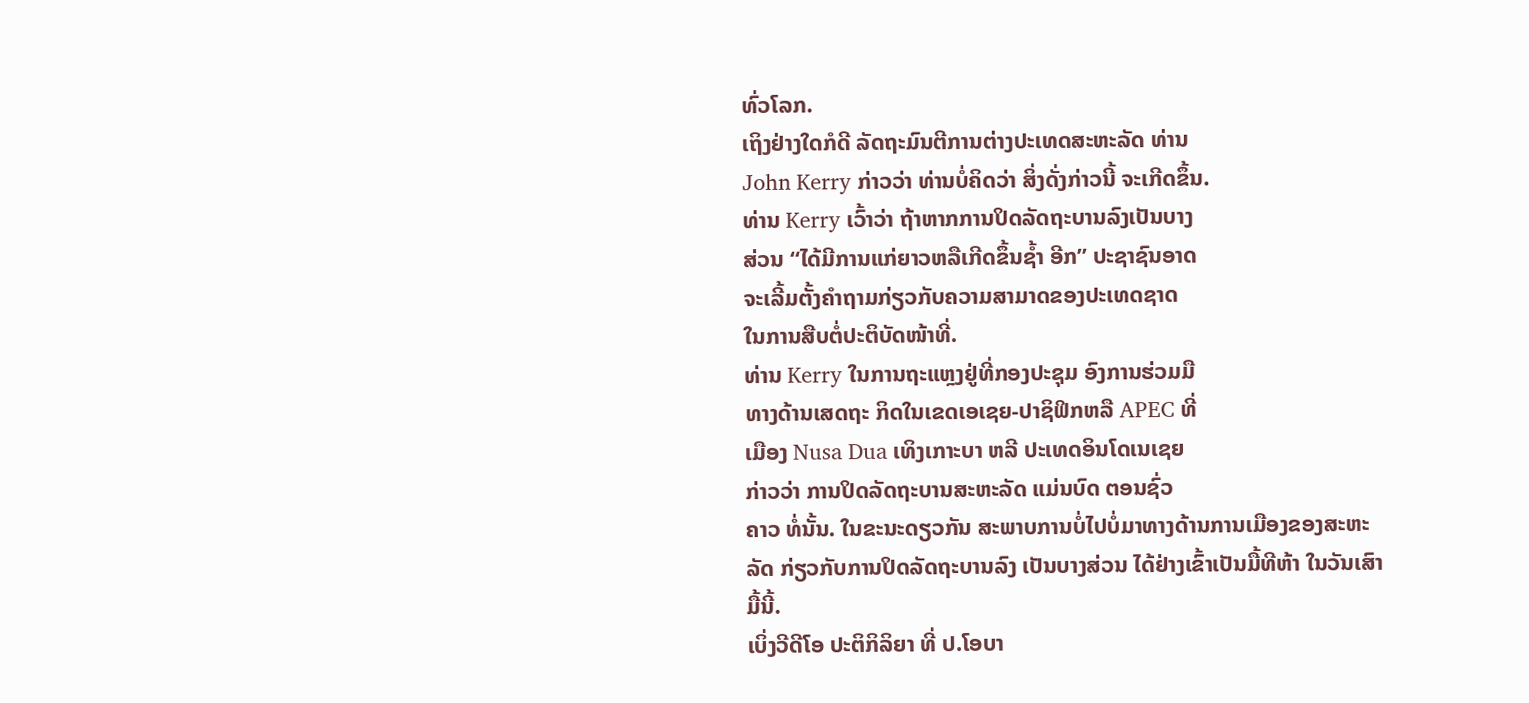ທົ່ວໂລກ.
ເຖິງຢ່າງໃດກໍດີ ລັດຖະມົນຕີການຕ່າງປະເທດສະຫະລັດ ທ່ານ
John Kerry ກ່າວວ່າ ທ່ານບໍ່ຄິດວ່າ ສິ່ງດັ່ງກ່າວນີ້ ຈະເກີດຂຶ້ນ.
ທ່ານ Kerry ເວົ້າວ່າ ຖ້າຫາກການປິດລັດຖະບານລົງເປັນບາງ
ສ່ວນ “ໄດ້ມີການແກ່ຍາວຫລືເກີດຂຶ້ນຊໍ້າ ອີກ” ປະຊາຊົນອາດ
ຈະເລີ້ມຕັ້ງຄໍາຖາມກ່ຽວກັບຄວາມສາມາດຂອງປະເທດຊາດ
ໃນການສືບຕໍ່ປະຕິບັດໜ້າທີ່.
ທ່ານ Kerry ໃນການຖະແຫຼງຢູ່ທີ່ກອງປະຊຸມ ອົງການຮ່ວມມື
ທາງດ້ານເສດຖະ ກິດໃນເຂດເອເຊຍ-ປາຊິຟິກຫລື APEC ທີ່
ເມືອງ Nusa Dua ເທິງເກາະບາ ຫລີ ປະເທດອິນໂດເນເຊຍ
ກ່າວວ່າ ການປິດລັດຖະບານສະຫະລັດ ແມ່ນບົດ ຕອນຊົ່ວ
ຄາວ ທໍ່ນັ້ນ. ໃນຂະນະດຽວກັນ ສະພາບການບໍ່ໄປບໍ່ມາທາງດ້ານການເມືອງຂອງສະຫະ
ລັດ ກ່ຽວກັບການປິດລັດຖະບານລົງ ເປັນບາງສ່ວນ ໄດ້ຢ່າງເຂົ້າເປັນມື້ທີຫ້າ ໃນວັນເສົາ
ມື້ນີ້.
ເບິ່ງວີດີໂອ ປະຕິກິລິຍາ ທີ່ ປ.ໂອບາ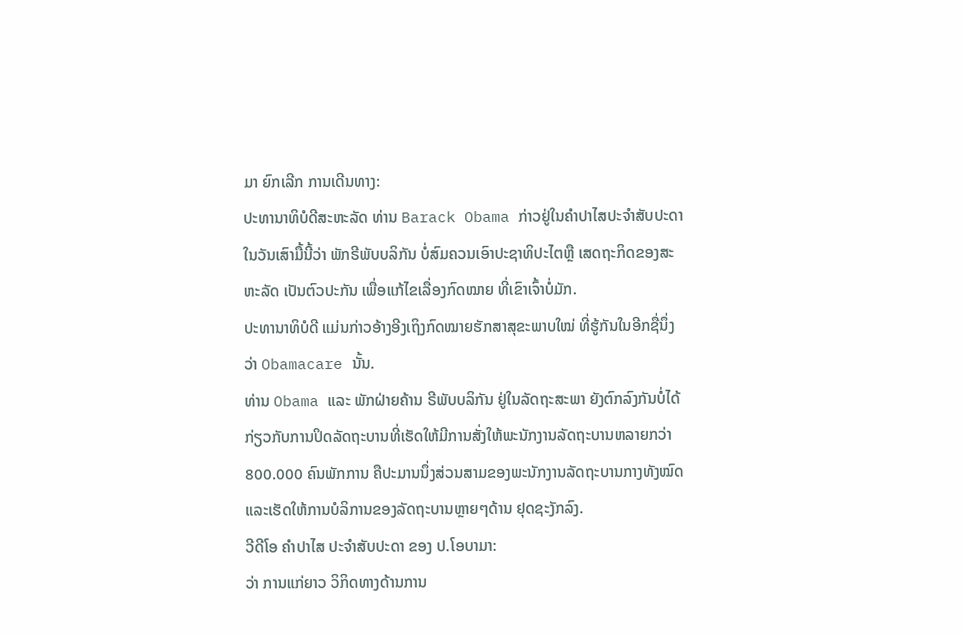ມາ ຍົກເລີກ ການເດີນທາງ:
ປະທານາທິບໍດີສະຫະລັດ ທ່ານ Barack Obama ກ່າວຢູ່ໃນຄຳປາໄສປະຈໍາສັບປະດາ
ໃນວັນເສົາມື້ນີ້ວ່າ ພັກຣີພັບບລິກັນ ບໍ່ສົມຄວນເອົາປະຊາທິປະໄຕຫຼື ເສດຖະກິດຂອງສະ
ຫະລັດ ເປັນຕົວປະກັນ ເພື່ອແກ້ໄຂເລື່ອງກົດໝາຍ ທີ່ເຂົາເຈົ້າບໍ່ມັກ.
ປະທານາທິບໍດີ ແມ່ນກ່າວອ້າງອີງເຖິງກົດໝາຍຮັກສາສຸຂະພາບໃໝ່ ທີ່ຮູ້ກັນໃນອີກຊື່ນຶ່ງ
ວ່າ Obamacare ນັ້ນ.
ທ່ານ Obama ແລະ ພັກຝ່າຍຄ້ານ ຣີພັບບລິກັນ ຢູ່ໃນລັດຖະສະພາ ຍັງຕົກລົງກັນບໍ່ໄດ້
ກ່ຽວກັບການປິດລັດຖະບານທີ່ເຮັດໃຫ້ມີການສັ່ງໃຫ້ພະນັກງານລັດຖະບານຫລາຍກວ່າ
800.000 ຄົນພັກການ ຄືປະມານນຶ່ງສ່ວນສາມຂອງພະນັກງານລັດຖະບານກາງທັງໝົດ
ແລະເຮັດໃຫ້ການບໍລິການຂອງລັດຖະບານຫຼາຍໆດ້ານ ຢຸດຊະງັກລົງ.
ວີດີໂອ ຄຳປາໄສ ປະຈຳສັບປະດາ ຂອງ ປ.ໂອບາມາ:
ວ່າ ການແກ່ຍາວ ວິກິດທາງດ້ານການ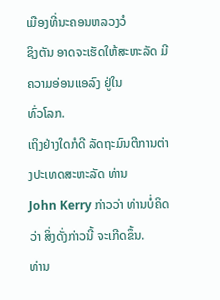ເມືອງທີ່ນະຄອນຫລວງວໍ
ຊິງຕັນ ອາດຈະເຮັດໃຫ້ສະຫະລັດ ມີຄວາມອ່ອນແອລົງ ຢູ່ໃນ
ທົ່ວໂລກ.
ເຖິງຢ່າງໃດກໍດີ ລັດຖະມົນຕີການຕ່າງປະເທດສະຫະລັດ ທ່ານ
John Kerry ກ່າວວ່າ ທ່ານບໍ່ຄິດວ່າ ສິ່ງດັ່ງກ່າວນີ້ ຈະເກີດຂຶ້ນ.
ທ່ານ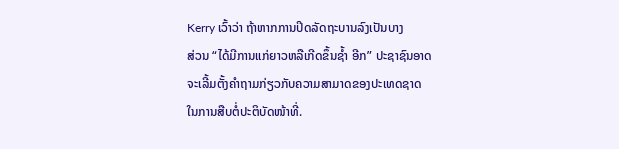Kerry ເວົ້າວ່າ ຖ້າຫາກການປິດລັດຖະບານລົງເປັນບາງ
ສ່ວນ “ໄດ້ມີການແກ່ຍາວຫລືເກີດຂຶ້ນຊໍ້າ ອີກ” ປະຊາຊົນອາດ
ຈະເລີ້ມຕັ້ງຄໍາຖາມກ່ຽວກັບຄວາມສາມາດຂອງປະເທດຊາດ
ໃນການສືບຕໍ່ປະຕິບັດໜ້າທີ່.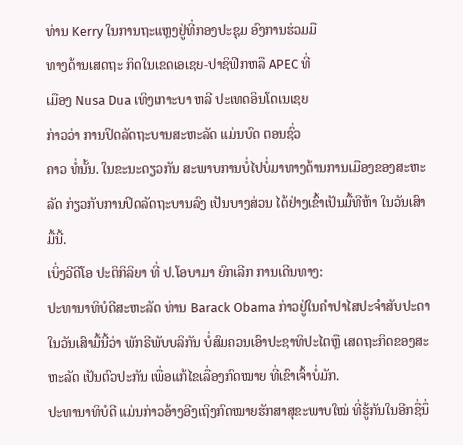ທ່ານ Kerry ໃນການຖະແຫຼງຢູ່ທີ່ກອງປະຊຸມ ອົງການຮ່ວມມື
ທາງດ້ານເສດຖະ ກິດໃນເຂດເອເຊຍ-ປາຊິຟິກຫລື APEC ທີ່
ເມືອງ Nusa Dua ເທິງເກາະບາ ຫລີ ປະເທດອິນໂດເນເຊຍ
ກ່າວວ່າ ການປິດລັດຖະບານສະຫະລັດ ແມ່ນບົດ ຕອນຊົ່ວ
ຄາວ ທໍ່ນັ້ນ. ໃນຂະນະດຽວກັນ ສະພາບການບໍ່ໄປບໍ່ມາທາງດ້ານການເມືອງຂອງສະຫະ
ລັດ ກ່ຽວກັບການປິດລັດຖະບານລົງ ເປັນບາງສ່ວນ ໄດ້ຢ່າງເຂົ້າເປັນມື້ທີຫ້າ ໃນວັນເສົາ
ມື້ນີ້.
ເບິ່ງວີດີໂອ ປະຕິກິລິຍາ ທີ່ ປ.ໂອບາມາ ຍົກເລີກ ການເດີນທາງ:
ປະທານາທິບໍດີສະຫະລັດ ທ່ານ Barack Obama ກ່າວຢູ່ໃນຄຳປາໄສປະຈໍາສັບປະດາ
ໃນວັນເສົາມື້ນີ້ວ່າ ພັກຣີພັບບລິກັນ ບໍ່ສົມຄວນເອົາປະຊາທິປະໄຕຫຼື ເສດຖະກິດຂອງສະ
ຫະລັດ ເປັນຕົວປະກັນ ເພື່ອແກ້ໄຂເລື່ອງກົດໝາຍ ທີ່ເຂົາເຈົ້າບໍ່ມັກ.
ປະທານາທິບໍດີ ແມ່ນກ່າວອ້າງອີງເຖິງກົດໝາຍຮັກສາສຸຂະພາບໃໝ່ ທີ່ຮູ້ກັນໃນອີກຊື່ນຶ່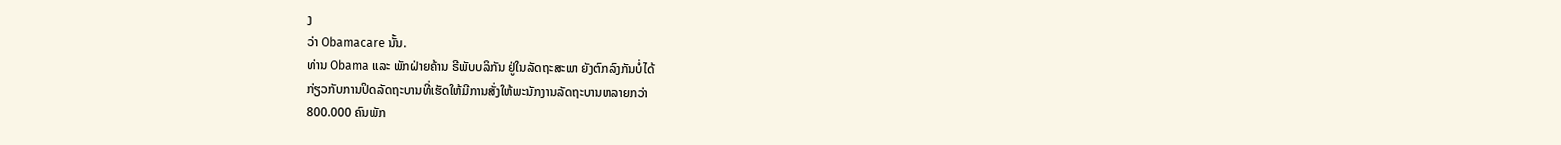ງ
ວ່າ Obamacare ນັ້ນ.
ທ່ານ Obama ແລະ ພັກຝ່າຍຄ້ານ ຣີພັບບລິກັນ ຢູ່ໃນລັດຖະສະພາ ຍັງຕົກລົງກັນບໍ່ໄດ້
ກ່ຽວກັບການປິດລັດຖະບານທີ່ເຮັດໃຫ້ມີການສັ່ງໃຫ້ພະນັກງານລັດຖະບານຫລາຍກວ່າ
800.000 ຄົນພັກ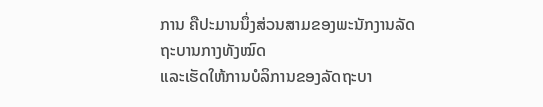ການ ຄືປະມານນຶ່ງສ່ວນສາມຂອງພະນັກງານລັດຖະບານກາງທັງໝົດ
ແລະເຮັດໃຫ້ການບໍລິການຂອງລັດຖະບາ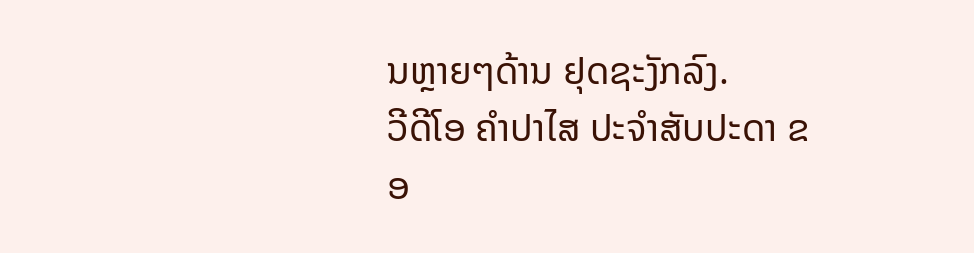ນຫຼາຍໆດ້ານ ຢຸດຊະງັກລົງ.
ວີດີໂອ ຄຳປາໄສ ປະຈຳສັບປະດາ ຂອ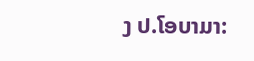ງ ປ.ໂອບາມາ: